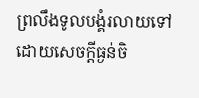ព្រលឹងទូលបង្គំរលាយទៅ ដោយសេចក្ដីធ្ងន់ចិ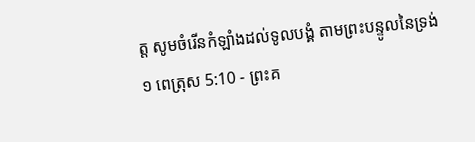ត្ត សូមចំរើនកំឡាំងដល់ទូលបង្គំ តាមព្រះបន្ទូលនៃទ្រង់
១ ពេត្រុស 5:10 - ព្រះគ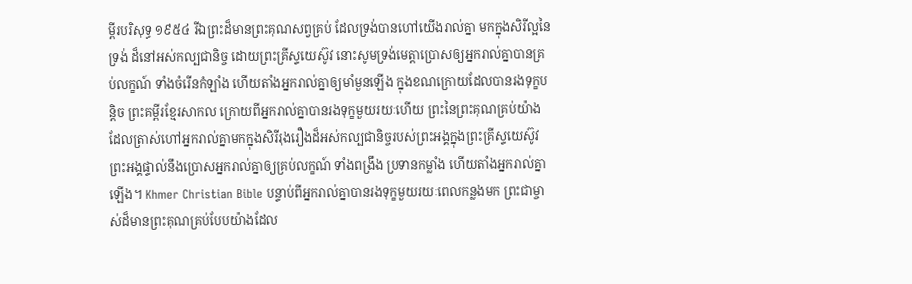ម្ពីរបរិសុទ្ធ ១៩៥៤ រីឯព្រះដ៏មានព្រះគុណសព្វគ្រប់ ដែលទ្រង់បានហៅយើងរាល់គ្នា មកក្នុងសិរីល្អនៃទ្រង់ ដ៏នៅអស់កល្បជានិច្ច ដោយព្រះគ្រីស្ទយេស៊ូវ នោះសូមទ្រង់មេត្តាប្រោសឲ្យអ្នករាល់គ្នាបានគ្រប់លក្ខណ៍ ទាំងចំរើនកំឡាំង ហើយតាំងអ្នករាល់គ្នាឲ្យមាំមួនឡើង ក្នុងខណក្រោយដែលបានរងទុក្ខបន្តិច ព្រះគម្ពីរខ្មែរសាកល ក្រោយពីអ្នករាល់គ្នាបានរងទុក្ខមួយរយៈហើយ ព្រះនៃព្រះគុណគ្រប់យ៉ាងដែលត្រាស់ហៅអ្នករាល់គ្នាមកក្នុងសិរីរុងរឿងដ៏អស់កល្បជានិច្ចរបស់ព្រះអង្គក្នុងព្រះគ្រីស្ទយេស៊ូវ ព្រះអង្គផ្ទាល់នឹងប្រោសអ្នករាល់គ្នាឲ្យគ្រប់លក្ខណ៍ ទាំងពង្រឹង ប្រទានកម្លាំង ហើយតាំងអ្នករាល់គ្នាឡើង។ Khmer Christian Bible បន្ទាប់ពីអ្នករាល់គ្នាបានរងទុក្ខមួយរយៈពេលកន្លងមក ព្រះជាម្ចាស់ដ៏មានព្រះគុណគ្រប់បែបយ៉ាងដែល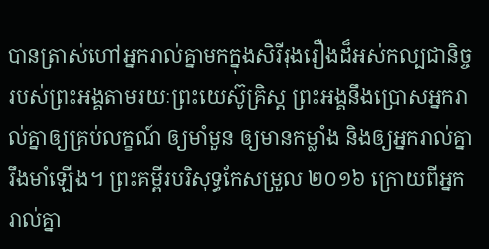បានត្រាស់ហៅអ្នករាល់គ្នាមកក្នុងសិរីរុងរឿងដ៏អស់កល្បជានិច្ចរបស់ព្រះអង្គតាមរយៈព្រះយេស៊ូគ្រិស្ដ ព្រះអង្គនឹងប្រោសអ្នករាល់គ្នាឲ្យគ្រប់លក្ខណ៍ ឲ្យមាំមួន ឲ្យមានកម្លាំង និងឲ្យអ្នករាល់គ្នារឹងមាំឡើង។ ព្រះគម្ពីរបរិសុទ្ធកែសម្រួល ២០១៦ ក្រោយពីអ្នករាល់គ្នា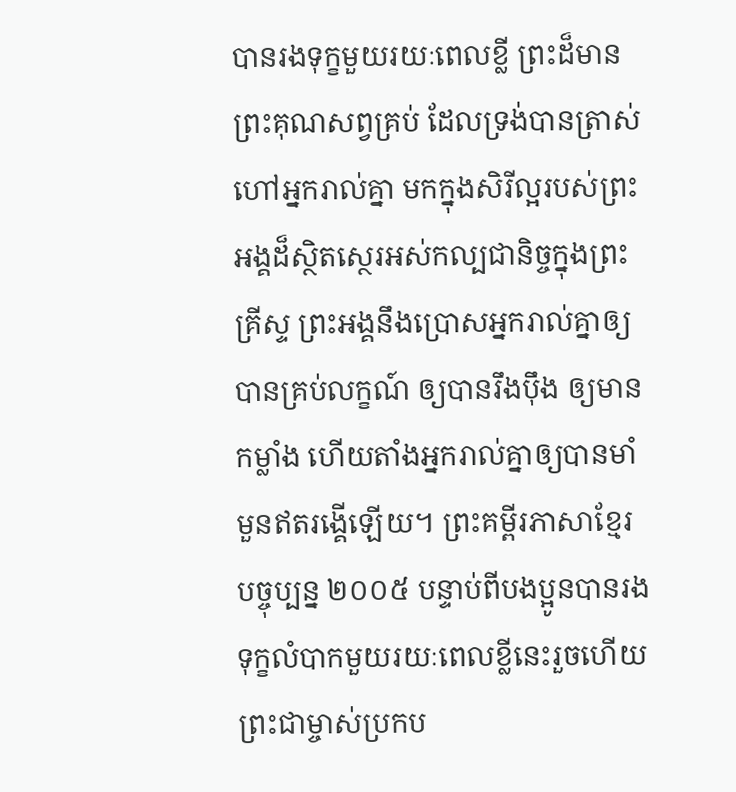បានរងទុក្ខមួយរយៈពេលខ្លី ព្រះដ៏មានព្រះគុណសព្វគ្រប់ ដែលទ្រង់បានត្រាស់ហៅអ្នករាល់គ្នា មកក្នុងសិរីល្អរបស់ព្រះអង្គដ៏ស្ថិតស្ថេរអស់កល្បជានិច្ចក្នុងព្រះគ្រីស្ទ ព្រះអង្គនឹងប្រោសអ្នករាល់គ្នាឲ្យបានគ្រប់លក្ខណ៍ ឲ្យបានរឹងប៉ឹង ឲ្យមានកម្លាំង ហើយតាំងអ្នករាល់គ្នាឲ្យបានមាំមួនឥតរង្គើឡើយ។ ព្រះគម្ពីរភាសាខ្មែរបច្ចុប្បន្ន ២០០៥ បន្ទាប់ពីបងប្អូនបានរងទុក្ខលំបាកមួយរយៈពេលខ្លីនេះរួចហើយ ព្រះជាម្ចាស់ប្រកប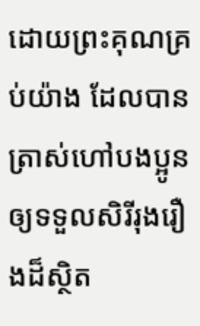ដោយព្រះគុណគ្រប់យ៉ាង ដែលបានត្រាស់ហៅបងប្អូន ឲ្យទទួលសិរីរុងរឿងដ៏ស្ថិត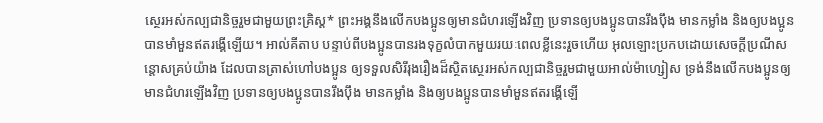ស្ថេរអស់កល្បជានិច្ចរួមជាមួយព្រះគ្រិស្ត* ព្រះអង្គនឹងលើកបងប្អូនឲ្យមានជំហរឡើងវិញ ប្រទានឲ្យបងប្អូនបានរឹងប៉ឹង មានកម្លាំង និងឲ្យបងប្អូនបានមាំមួនឥតរង្គើឡើយ។ អាល់គីតាប បន្ទាប់ពីបងប្អូនបានរងទុក្ខលំបាកមួយរយៈពេលខ្លីនេះរួចហើយ អុលឡោះប្រកបដោយសេចក្តីប្រណីសន្តោសគ្រប់យ៉ាង ដែលបានត្រាស់ហៅបងប្អូន ឲ្យទទួលសិរីរុងរឿងដ៏ស្ថិតស្ថេរអស់កល្បជានិច្ចរួមជាមួយអាល់ម៉ាហ្សៀស ទ្រង់នឹងលើកបងប្អូនឲ្យមានជំហរឡើងវិញ ប្រទានឲ្យបងប្អូនបានរឹងប៉ឹង មានកម្លាំង និងឲ្យបងប្អូនបានមាំមួនឥតរង្គើឡើ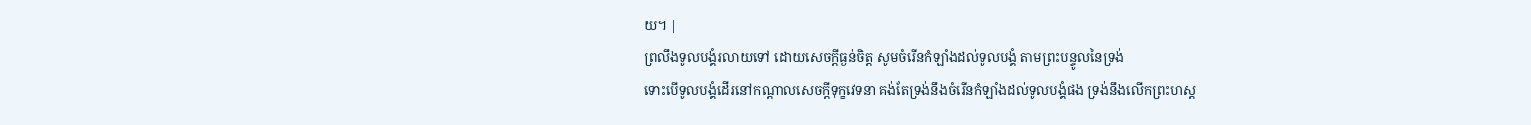យ។ |
ព្រលឹងទូលបង្គំរលាយទៅ ដោយសេចក្ដីធ្ងន់ចិត្ត សូមចំរើនកំឡាំងដល់ទូលបង្គំ តាមព្រះបន្ទូលនៃទ្រង់
ទោះបើទូលបង្គំដើរនៅកណ្តាលសេចក្ដីទុក្ខវេទនា គង់តែទ្រង់នឹងចំរើនកំឡាំងដល់ទូលបង្គំផង ទ្រង់នឹងលើកព្រះហស្ត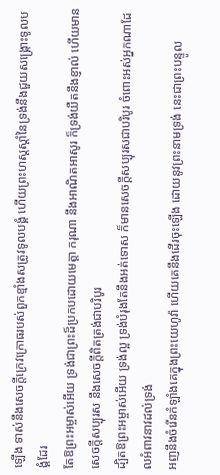ឡើង ទាស់នឹងសេចក្ដីក្រេវក្រោធរបស់ពួកខ្មាំងសត្រូវទូលបង្គំ ហើយព្រះហស្តស្តាំនៃទ្រង់នឹងជួយសង្គ្រោះទូលបង្គំដែរ
តែឱព្រះអម្ចាស់អើយ ទ្រង់ជាព្រះដ៏ប្រកបដោយមេត្តា ករុណា នឹងអាណិតអាសូរ ក៏ទ្រង់យឺតនឹងខ្ញាល់ ហើយមានសេចក្ដីសប្បុរស នឹងសេចក្ដីពិតត្រង់ជាបរិបូរ
ដ្បិតឱព្រះអម្ចាស់អើយ ទ្រង់ល្អ ទ្រង់បំរុងតែនឹងអត់ទោស ក៏មានសេចក្ដីសប្បុរសជាបរិបូរ ចំពោះអស់អ្នកណាដែលអំពាវនាវដល់ទ្រង់
អញនឹងចំរើនកំឡាំងគេក្នុងព្រះយេហូវ៉ា ហើយគេនឹងដើរចុះឡើង ដោយនូវព្រះនាមទ្រង់ នេះជាព្រះបន្ទូល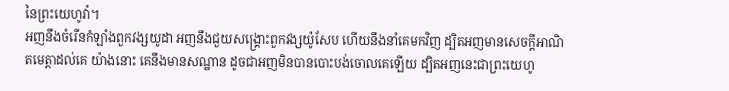នៃព្រះយេហូវ៉ា។
អញនឹងចំរើនកំឡាំងពួកវង្សយូដា អញនឹងជួយសង្គ្រោះពួកវង្សយ៉ូសែប ហើយនឹងនាំគេមកវិញ ដ្បិតអញមានសេចក្ដីអាណិតមេត្តាដល់គេ យ៉ាងនោះ គេនឹងមានសណ្ឋាន ដូចជាអញមិនបានបោះបង់ចោលគេឡើយ ដ្បិតអញនេះជាព្រះយេហូ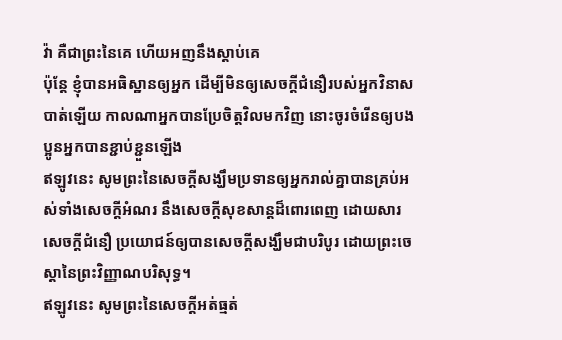វ៉ា គឺជាព្រះនៃគេ ហើយអញនឹងស្តាប់គេ
ប៉ុន្តែ ខ្ញុំបានអធិស្ឋានឲ្យអ្នក ដើម្បីមិនឲ្យសេចក្ដីជំនឿរបស់អ្នកវិនាសបាត់ឡើយ កាលណាអ្នកបានប្រែចិត្តវិលមកវិញ នោះចូរចំរើនឲ្យបងប្អូនអ្នកបានខ្ជាប់ខ្ជួនឡើង
ឥឡូវនេះ សូមព្រះនៃសេចក្ដីសង្ឃឹមប្រទានឲ្យអ្នករាល់គ្នាបានគ្រប់អស់ទាំងសេចក្ដីអំណរ នឹងសេចក្ដីសុខសាន្តដ៏ពោរពេញ ដោយសារសេចក្ដីជំនឿ ប្រយោជន៍ឲ្យបានសេចក្ដីសង្ឃឹមជាបរិបូរ ដោយព្រះចេស្តានៃព្រះវិញ្ញាណបរិសុទ្ធ។
ឥឡូវនេះ សូមព្រះនៃសេចក្ដីអត់ធ្មត់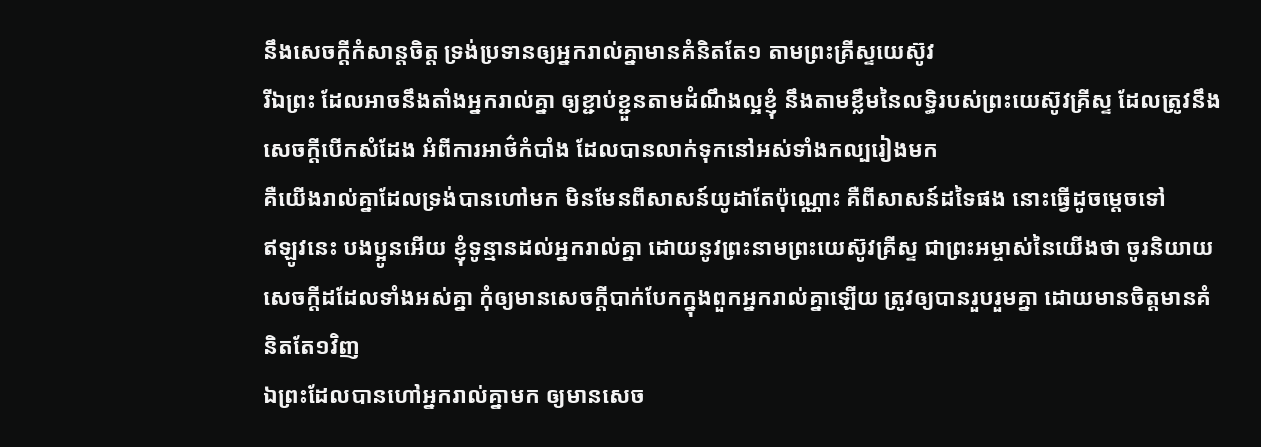នឹងសេចក្ដីកំសាន្តចិត្ត ទ្រង់ប្រទានឲ្យអ្នករាល់គ្នាមានគំនិតតែ១ តាមព្រះគ្រីស្ទយេស៊ូវ
រីឯព្រះ ដែលអាចនឹងតាំងអ្នករាល់គ្នា ឲ្យខ្ជាប់ខ្ជួនតាមដំណឹងល្អខ្ញុំ នឹងតាមខ្លឹមនៃលទ្ធិរបស់ព្រះយេស៊ូវគ្រីស្ទ ដែលត្រូវនឹងសេចក្ដីបើកសំដែង អំពីការអាថ៌កំបាំង ដែលបានលាក់ទុកនៅអស់ទាំងកល្បរៀងមក
គឺយើងរាល់គ្នាដែលទ្រង់បានហៅមក មិនមែនពីសាសន៍យូដាតែប៉ុណ្ណោះ គឺពីសាសន៍ដទៃផង នោះធ្វើដូចម្តេចទៅ
ឥឡូវនេះ បងប្អូនអើយ ខ្ញុំទូន្មានដល់អ្នករាល់គ្នា ដោយនូវព្រះនាមព្រះយេស៊ូវគ្រីស្ទ ជាព្រះអម្ចាស់នៃយើងថា ចូរនិយាយសេចក្ដីដដែលទាំងអស់គ្នា កុំឲ្យមានសេចក្ដីបាក់បែកក្នុងពួកអ្នករាល់គ្នាឡើយ ត្រូវឲ្យបានរួបរួមគ្នា ដោយមានចិត្តមានគំនិតតែ១វិញ
ឯព្រះដែលបានហៅអ្នករាល់គ្នាមក ឲ្យមានសេច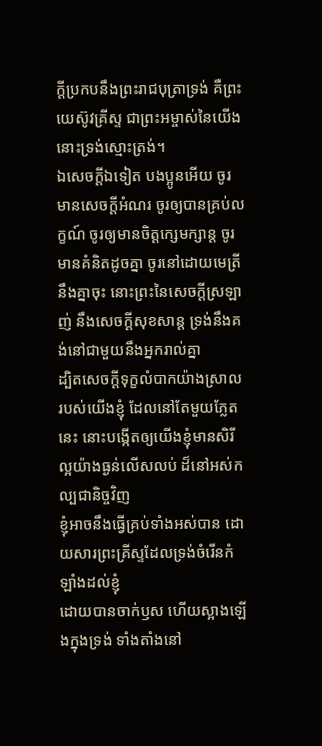ក្ដីប្រកបនឹងព្រះរាជបុត្រាទ្រង់ គឺព្រះយេស៊ូវគ្រីស្ទ ជាព្រះអម្ចាស់នៃយើង នោះទ្រង់ស្មោះត្រង់។
ឯសេចក្ដីឯទៀត បងប្អូនអើយ ចូរមានសេចក្ដីអំណរ ចូរឲ្យបានគ្រប់លក្ខណ៍ ចូរឲ្យមានចិត្តក្សេមក្សាន្ត ចូរមានគំនិតដូចគ្នា ចូរនៅដោយមេត្រីនឹងគ្នាចុះ នោះព្រះនៃសេចក្ដីស្រឡាញ់ នឹងសេចក្ដីសុខសាន្ត ទ្រង់នឹងគង់នៅជាមួយនឹងអ្នករាល់គ្នា
ដ្បិតសេចក្ដីទុក្ខលំបាកយ៉ាងស្រាលរបស់យើងខ្ញុំ ដែលនៅតែមួយភ្លែតនេះ នោះបង្កើតឲ្យយើងខ្ញុំមានសិរីល្អយ៉ាងធ្ងន់លើសលប់ ដ៏នៅអស់កល្បជានិច្ចវិញ
ខ្ញុំអាចនឹងធ្វើគ្រប់ទាំងអស់បាន ដោយសារព្រះគ្រីស្ទដែលទ្រង់ចំរើនកំឡាំងដល់ខ្ញុំ
ដោយបានចាក់ឫស ហើយស្អាងឡើងក្នុងទ្រង់ ទាំងតាំងនៅ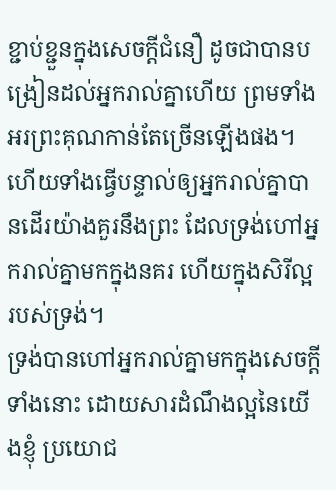ខ្ជាប់ខ្ជួនក្នុងសេចក្ដីជំនឿ ដូចជាបានបង្រៀនដល់អ្នករាល់គ្នាហើយ ព្រមទាំងអរព្រះគុណកាន់តែច្រើនឡើងផង។
ហើយទាំងធ្វើបន្ទាល់ឲ្យអ្នករាល់គ្នាបានដើរយ៉ាងគួរនឹងព្រះ ដែលទ្រង់ហៅអ្នករាល់គ្នាមកក្នុងនគរ ហើយក្នុងសិរីល្អរបស់ទ្រង់។
ទ្រង់បានហៅអ្នករាល់គ្នាមកក្នុងសេចក្ដីទាំងនោះ ដោយសារដំណឹងល្អនៃយើងខ្ញុំ ប្រយោជ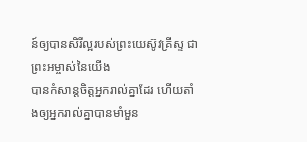ន៍ឲ្យបានសិរីល្អរបស់ព្រះយេស៊ូវគ្រីស្ទ ជាព្រះអម្ចាស់នៃយើង
បានកំសាន្តចិត្តអ្នករាល់គ្នាដែរ ហើយតាំងឲ្យអ្នករាល់គ្នាបានមាំមួន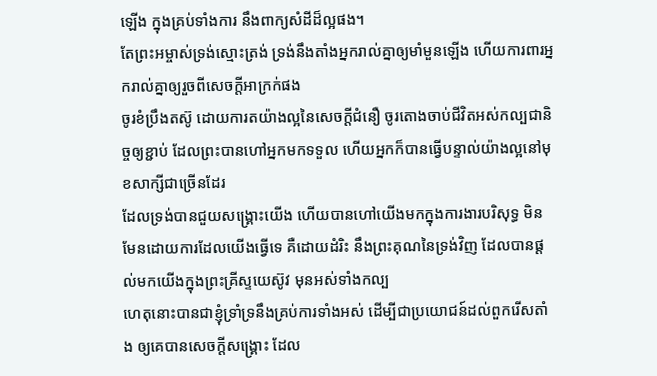ឡើង ក្នុងគ្រប់ទាំងការ នឹងពាក្យសំដីដ៏ល្អផង។
តែព្រះអម្ចាស់ទ្រង់ស្មោះត្រង់ ទ្រង់នឹងតាំងអ្នករាល់គ្នាឲ្យមាំមួនឡើង ហើយការពារអ្នករាល់គ្នាឲ្យរួចពីសេចក្ដីអាក្រក់ផង
ចូរខំប្រឹងតស៊ូ ដោយការតយ៉ាងល្អនៃសេចក្ដីជំនឿ ចូរតោងចាប់ជីវិតអស់កល្បជានិច្ចឲ្យខ្ជាប់ ដែលព្រះបានហៅអ្នកមកទទួល ហើយអ្នកក៏បានធ្វើបន្ទាល់យ៉ាងល្អនៅមុខសាក្សីជាច្រើនដែរ
ដែលទ្រង់បានជួយសង្គ្រោះយើង ហើយបានហៅយើងមកក្នុងការងារបរិសុទ្ធ មិនមែនដោយការដែលយើងធ្វើទេ គឺដោយដំរិះ នឹងព្រះគុណនៃទ្រង់វិញ ដែលបានផ្តល់មកយើងក្នុងព្រះគ្រីស្ទយេស៊ូវ មុនអស់ទាំងកល្ប
ហេតុនោះបានជាខ្ញុំទ្រាំទ្រនឹងគ្រប់ការទាំងអស់ ដើម្បីជាប្រយោជន៍ដល់ពួករើសតាំង ឲ្យគេបានសេចក្ដីសង្គ្រោះ ដែល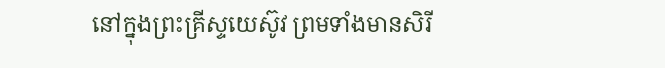នៅក្នុងព្រះគ្រីស្ទយេស៊ូវ ព្រមទាំងមានសិរី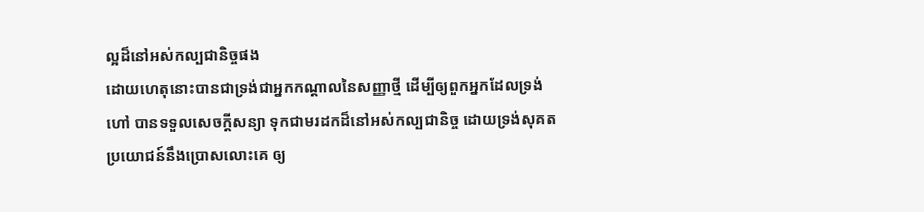ល្អដ៏នៅអស់កល្បជានិច្ចផង
ដោយហេតុនោះបានជាទ្រង់ជាអ្នកកណ្តាលនៃសញ្ញាថ្មី ដើម្បីឲ្យពួកអ្នកដែលទ្រង់ហៅ បានទទួលសេចក្ដីសន្យា ទុកជាមរដកដ៏នៅអស់កល្បជានិច្ច ដោយទ្រង់សុគត ប្រយោជន៍នឹងប្រោសលោះគេ ឲ្យ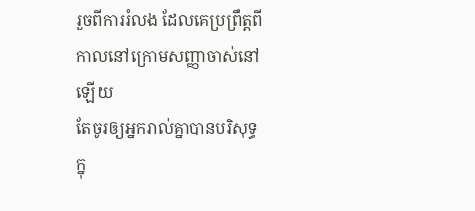រួចពីការរំលង ដែលគេប្រព្រឹត្តពីកាលនៅក្រោមសញ្ញាចាស់នៅឡើយ
តែចូរឲ្យអ្នករាល់គ្នាបានបរិសុទ្ធក្នុ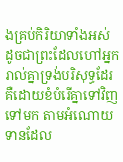ងគ្រប់កិរិយាទាំងអស់ ដូចជាព្រះដែលហៅអ្នករាល់គ្នាទ្រង់បរិសុទ្ធដែរ
គឺដោយខំបំរើគ្នាទៅវិញទៅមក តាមអំណោយទានដែល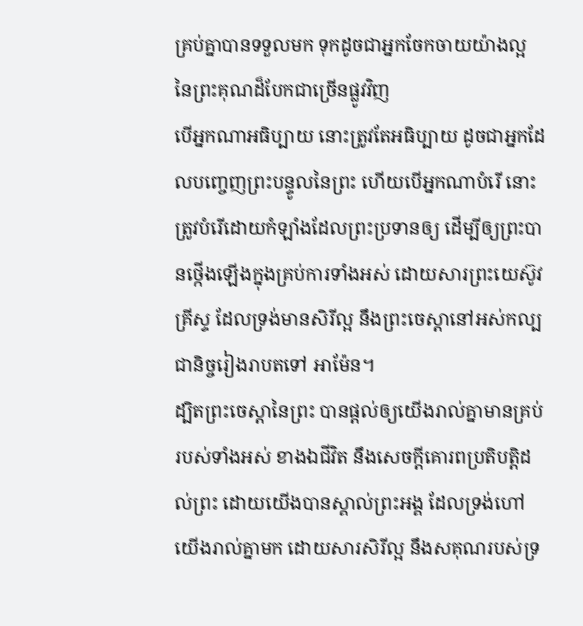គ្រប់គ្នាបានទទួលមក ទុកដូចជាអ្នកចែកចាយយ៉ាងល្អ នៃព្រះគុណដ៏បែកជាច្រើនផ្លូវវិញ
បើអ្នកណាអធិប្បាយ នោះត្រូវតែអធិប្បាយ ដូចជាអ្នកដែលបញ្ចេញព្រះបន្ទូលនៃព្រះ ហើយបើអ្នកណាបំរើ នោះត្រូវបំរើដោយកំឡាំងដែលព្រះប្រទានឲ្យ ដើម្បីឲ្យព្រះបានថ្កើងឡើងក្នុងគ្រប់ការទាំងអស់ ដោយសារព្រះយេស៊ូវគ្រីស្ទ ដែលទ្រង់មានសិរីល្អ នឹងព្រះចេស្តានៅអស់កល្បជានិច្ចរៀងរាបតទៅ អាម៉ែន។
ដ្បិតព្រះចេស្តានៃព្រះ បានផ្តល់ឲ្យយើងរាល់គ្នាមានគ្រប់របស់ទាំងអស់ ខាងឯជីវិត នឹងសេចក្ដីគោរពប្រតិបត្តិដល់ព្រះ ដោយយើងបានស្គាល់ព្រះអង្គ ដែលទ្រង់ហៅយើងរាល់គ្នាមក ដោយសារសិរីល្អ នឹងសគុណរបស់ទ្រ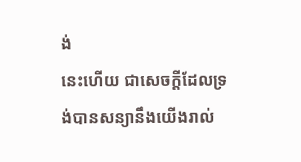ង់
នេះហើយ ជាសេចក្ដីដែលទ្រង់បានសន្យានឹងយើងរាល់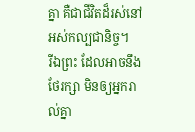គ្នា គឺជាជីវិតដ៏រស់នៅអស់កល្បជានិច្ច។
រីឯព្រះ ដែលអាចនឹងថែរក្សា មិនឲ្យអ្នករាល់គ្នា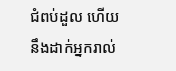ជំពប់ដួល ហើយនឹងដាក់អ្នករាល់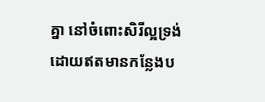គ្នា នៅចំពោះសិរីល្អទ្រង់ ដោយឥតមានកន្លែងប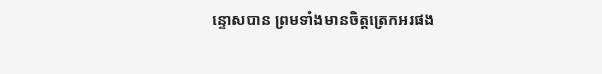ន្ទោសបាន ព្រមទាំងមានចិត្តត្រេកអរផង